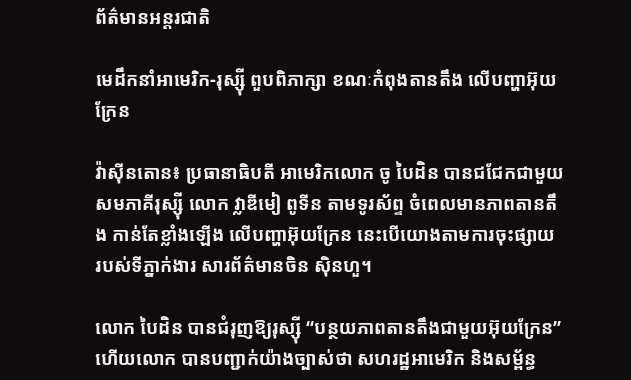ព័ត៌មានអន្តរជាតិ

មេដឹកនាំអាមេរិក-រុស្ស៊ី ពួបពិភាក្សា ខណៈកំពុងតានតឹង លើបញ្ហាអ៊ុយក្រែន

វ៉ាស៊ីនតោន៖ ប្រធានាធិបតី អាមេរិកលោក ចូ បៃដិន បានជជែកជាមួយ សមភាគីរុស្ស៊ី លោក វ្លាឌីមៀ ពូទីន តាមទូរស័ព្ទ ចំពេលមានភាពតានតឹង កាន់តែខ្លាំងឡើង លើបញ្ហាអ៊ុយក្រែន នេះបើយោងតាមការចុះផ្សាយ របស់ទីភ្នាក់ងារ សារព័ត៌មានចិន ស៊ិនហួ។

លោក បៃដិន បានជំរុញឱ្យរុស្ស៊ី “បន្ថយភាពតានតឹងជាមួយអ៊ុយក្រែន” ហើយលោក បានបញ្ជាក់យ៉ាងច្បាស់ថា សហរដ្ឋអាមេរិក និងសម្ព័ន្ធ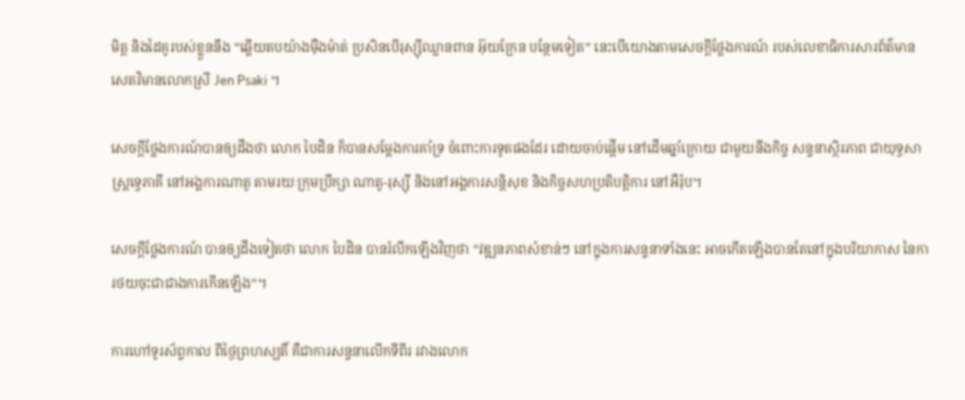មិត្ត និងដៃគូរបស់ខ្លួននឹង “ឆ្លើយតបយ៉ាងម៉ឺងម៉ាត់ ប្រសិនបើរុស្ស៊ីឈ្លានពាន អ៊ុយក្រែន បន្ថែមទៀត” នេះបើយោងតាមសេចក្តីថ្លែងការណ៍ របស់លេខាធិការសារព័ត៌មាន សេតវិមានលោកស្រី Jen Psaki ។

សេចក្តីថ្លែងការណ៍បានឲ្យដឹងថា លោក បៃដិន ក៏បានសម្តែងការគាំទ្រ ចំពោះការទូតផងដែរ ដោយចាប់ផ្តើម នៅដើមឆ្នាំក្រោយ ជាមួយនឹងកិច្ច សន្ទនាស្ថិរភាព ជាយុទ្ធសាស្ត្រទ្វេភាគី នៅអង្គការណាតូ តាមរយៈក្រុមប្រឹក្សា ណាតូ-រុស្ស៊ី និងនៅអង្គការសន្តិសុខ និងកិច្ចសហប្រតិបត្តិការ នៅអឺរ៉ុប។

សេចក្តីថ្លែងការណ៍ បានឲ្យដឹងទៀតថា លោក បៃដិន បានរំលឹកឡើងវិញថា “វឌ្ឍនភាពសំខាន់ៗ នៅក្នុងការសន្ទនាទាំងនេះ អាចកើតឡើងបានតែនៅក្នុងបរិយាកាស នៃការថយចុះជាជាងការកើនឡើង”។

ការហៅទូរស័ព្ទកាល ពីថ្ងៃព្រហស្បតិ៍ គឺជាការសន្ទនាលើកទីពីរ រវាងលោក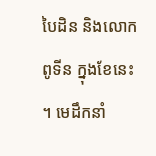បៃដិន និងលោក ពូទីន ក្នុងខែនេះ ។ មេដឹកនាំ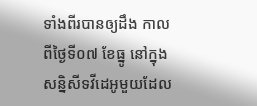ទាំងពីរបានឲ្យដឹង កាលពីថ្ងៃទី០៧ ខែធ្នូ នៅក្នុងសន្និសីទវីដេអូមួយដែល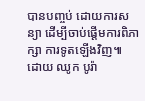បានបញ្ចប់ ដោយការសន្យា ដើម្បីចាប់ផ្តើមការពិភាក្សា ការទូតឡើងវិញ៕
ដោយ ឈូក បូរ៉ា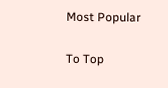Most Popular

To Top